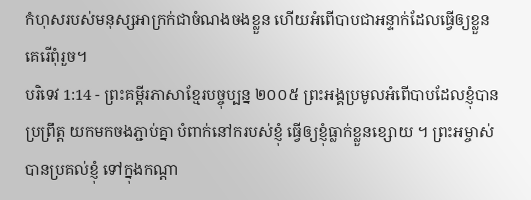កំហុសរបស់មនុស្សអាក្រក់ជាចំណងចងខ្លួន ហើយអំពើបាបជាអន្ទាក់ដែលធ្វើឲ្យខ្លួនគេរើពុំរួច។
បរិទេវ 1:14 - ព្រះគម្ពីរភាសាខ្មែរបច្ចុប្បន្ន ២០០៥ ព្រះអង្គប្រមូលអំពើបាបដែលខ្ញុំបានប្រព្រឹត្ត យកមកចងភ្ជាប់គ្នា បំពាក់នៅករបស់ខ្ញុំ ធ្វើឲ្យខ្ញុំធ្លាក់ខ្លួនខ្សោយ ។ ព្រះអម្ចាស់បានប្រគល់ខ្ញុំ ទៅក្នុងកណ្ដា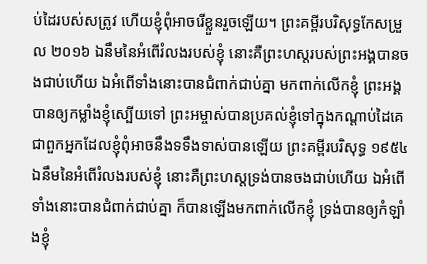ប់ដៃរបស់សត្រូវ ហើយខ្ញុំពុំអាចរើខ្លួនរួចឡើយ។ ព្រះគម្ពីរបរិសុទ្ធកែសម្រួល ២០១៦ ឯនឹមនៃអំពើរំលងរបស់ខ្ញុំ នោះគឺព្រះហស្តរបស់ព្រះអង្គបានចងជាប់ហើយ ឯអំពើទាំងនោះបានជំពាក់ជាប់គ្នា មកពាក់លើកខ្ញុំ ព្រះអង្គបានឲ្យកម្លាំងខ្ញុំស្បើយទៅ ព្រះអម្ចាស់បានប្រគល់ខ្ញុំទៅក្នុងកណ្ដាប់ដៃគេ ជាពួកអ្នកដែលខ្ញុំពុំអាចនឹងទទឹងទាស់បានឡើយ ព្រះគម្ពីរបរិសុទ្ធ ១៩៥៤ ឯនឹមនៃអំពើរំលងរបស់ខ្ញុំ នោះគឺព្រះហស្តទ្រង់បានចងជាប់ហើយ ឯអំពើទាំងនោះបានជំពាក់ជាប់គ្នា ក៏បានឡើងមកពាក់លើកខ្ញុំ ទ្រង់បានឲ្យកំឡាំងខ្ញុំ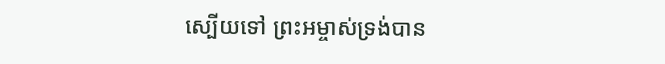ស្បើយទៅ ព្រះអម្ចាស់ទ្រង់បាន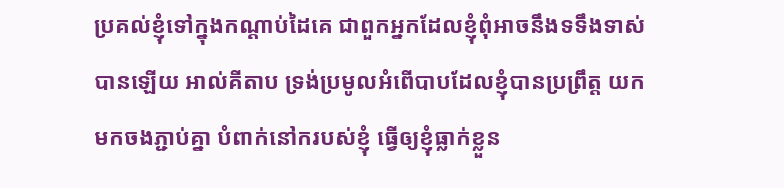ប្រគល់ខ្ញុំទៅក្នុងកណ្តាប់ដៃគេ ជាពួកអ្នកដែលខ្ញុំពុំអាចនឹងទទឹងទាស់បានឡើយ អាល់គីតាប ទ្រង់ប្រមូលអំពើបាបដែលខ្ញុំបានប្រព្រឹត្ត យកមកចងភ្ជាប់គ្នា បំពាក់នៅករបស់ខ្ញុំ ធ្វើឲ្យខ្ញុំធ្លាក់ខ្លួន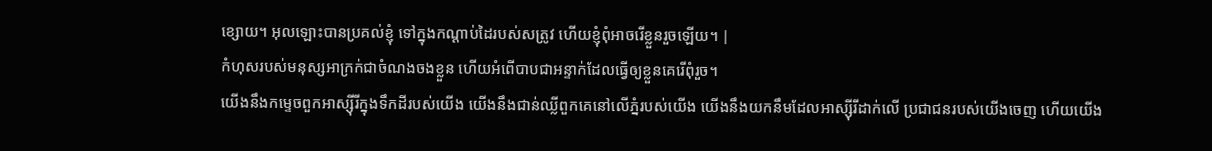ខ្សោយ។ អុលឡោះបានប្រគល់ខ្ញុំ ទៅក្នុងកណ្ដាប់ដៃរបស់សត្រូវ ហើយខ្ញុំពុំអាចរើខ្លួនរួចឡើយ។ |
កំហុសរបស់មនុស្សអាក្រក់ជាចំណងចងខ្លួន ហើយអំពើបាបជាអន្ទាក់ដែលធ្វើឲ្យខ្លួនគេរើពុំរួច។
យើងនឹងកម្ទេចពួកអាស្ស៊ីរីក្នុងទឹកដីរបស់យើង យើងនឹងជាន់ឈ្លីពួកគេនៅលើភ្នំរបស់យើង យើងនឹងយកនឹមដែលអាស្ស៊ីរីដាក់លើ ប្រជាជនរបស់យើងចេញ ហើយយើង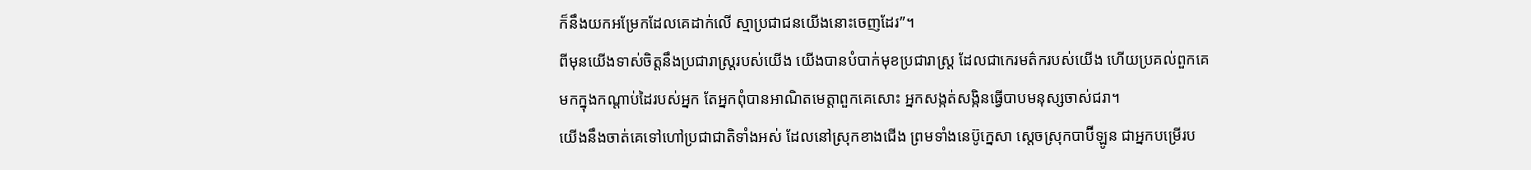ក៏នឹងយកអម្រែកដែលគេដាក់លើ ស្មាប្រជាជនយើងនោះចេញដែរ”។
ពីមុនយើងទាស់ចិត្តនឹងប្រជារាស្ត្ររបស់យើង យើងបានបំបាក់មុខប្រជារាស្ត្រ ដែលជាកេរមត៌ករបស់យើង ហើយប្រគល់ពួកគេមកក្នុងកណ្ដាប់ដៃរបស់អ្នក តែអ្នកពុំបានអាណិតមេត្តាពួកគេសោះ អ្នកសង្កត់សង្កិនធ្វើបាបមនុស្សចាស់ជរា។
យើងនឹងចាត់គេទៅហៅប្រជាជាតិទាំងអស់ ដែលនៅស្រុកខាងជើង ព្រមទាំងនេប៊ូក្នេសា ស្ដេចស្រុកបាប៊ីឡូន ជាអ្នកបម្រើរប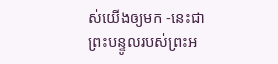ស់យើងឲ្យមក -នេះជាព្រះបន្ទូលរបស់ព្រះអ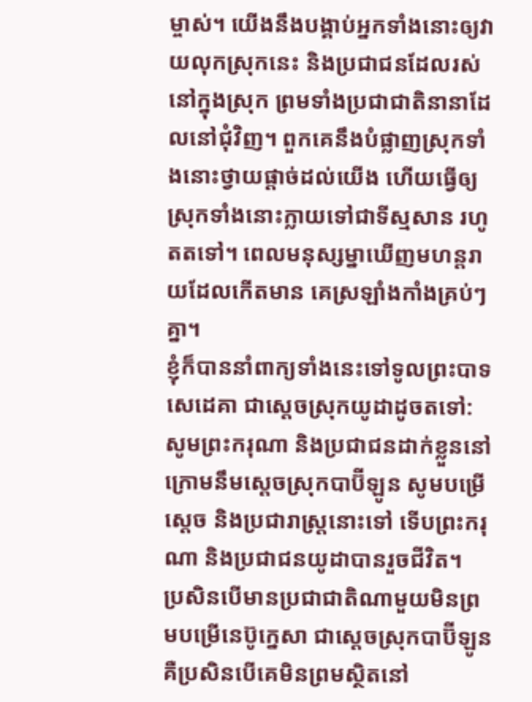ម្ចាស់។ យើងនឹងបង្គាប់អ្នកទាំងនោះឲ្យវាយលុកស្រុកនេះ និងប្រជាជនដែលរស់នៅក្នុងស្រុក ព្រមទាំងប្រជាជាតិនានាដែលនៅជុំវិញ។ ពួកគេនឹងបំផ្លាញស្រុកទាំងនោះថ្វាយផ្ដាច់ដល់យើង ហើយធ្វើឲ្យស្រុកទាំងនោះក្លាយទៅជាទីស្មសាន រហូតតទៅ។ ពេលមនុស្សម្នាឃើញមហន្តរាយដែលកើតមាន គេស្រឡាំងកាំងគ្រប់ៗគ្នា។
ខ្ញុំក៏បាននាំពាក្យទាំងនេះទៅទូលព្រះបាទសេដេគា ជាស្ដេចស្រុកយូដាដូចតទៅ: សូមព្រះករុណា និងប្រជាជនដាក់ខ្លួននៅក្រោមនឹមស្ដេចស្រុកបាប៊ីឡូន សូមបម្រើស្ដេច និងប្រជារាស្ត្រនោះទៅ ទើបព្រះករុណា និងប្រជាជនយូដាបានរួចជីវិត។
ប្រសិនបើមានប្រជាជាតិណាមួយមិនព្រមបម្រើនេប៊ូក្នេសា ជាស្ដេចស្រុកបាប៊ីឡូន គឺប្រសិនបើគេមិនព្រមស្ថិតនៅ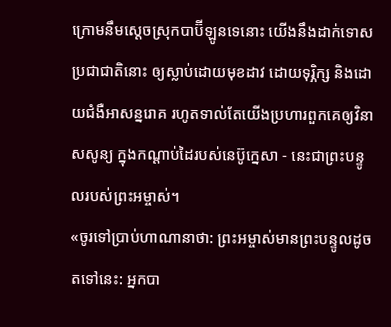ក្រោមនឹមស្ដេចស្រុកបាប៊ីឡូនទេនោះ យើងនឹងដាក់ទោសប្រជាជាតិនោះ ឲ្យស្លាប់ដោយមុខដាវ ដោយទុរ្ភិក្ស និងដោយជំងឺអាសន្នរោគ រហូតទាល់តែយើងប្រហារពួកគេឲ្យវិនាសសូន្យ ក្នុងកណ្ដាប់ដៃរបស់នេប៊ូក្នេសា - នេះជាព្រះបន្ទូលរបស់ព្រះអម្ចាស់។
«ចូរទៅប្រាប់ហាណានាថា: ព្រះអម្ចាស់មានព្រះបន្ទូលដូចតទៅនេះ: អ្នកបា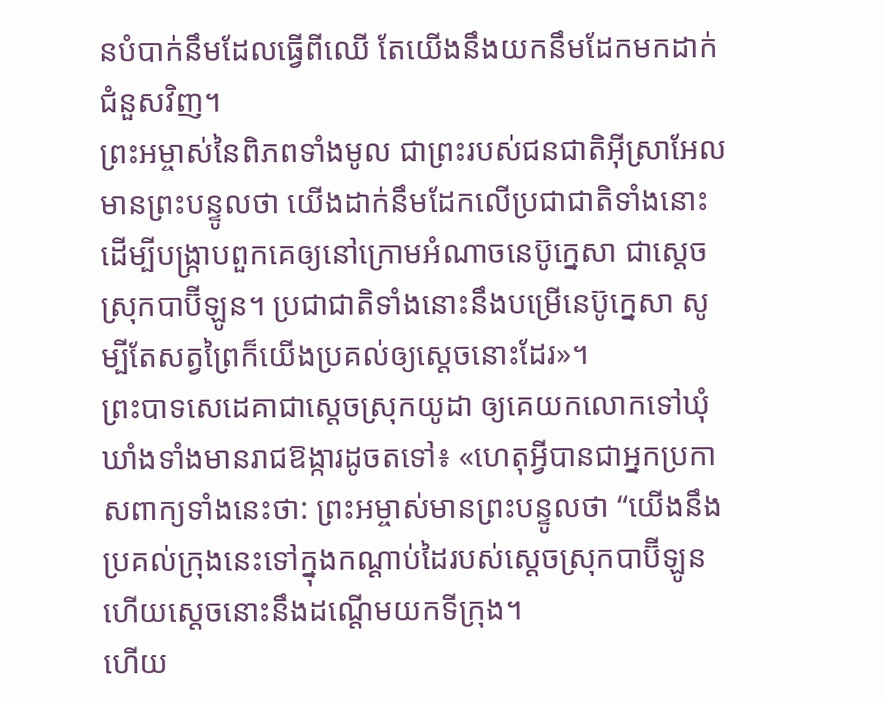នបំបាក់នឹមដែលធ្វើពីឈើ តែយើងនឹងយកនឹមដែកមកដាក់ជំនួសវិញ។
ព្រះអម្ចាស់នៃពិភពទាំងមូល ជាព្រះរបស់ជនជាតិអ៊ីស្រាអែល មានព្រះបន្ទូលថា យើងដាក់នឹមដែកលើប្រជាជាតិទាំងនោះ ដើម្បីបង្ក្រាបពួកគេឲ្យនៅក្រោមអំណាចនេប៊ូក្នេសា ជាស្ដេចស្រុកបាប៊ីឡូន។ ប្រជាជាតិទាំងនោះនឹងបម្រើនេប៊ូក្នេសា សូម្បីតែសត្វព្រៃក៏យើងប្រគល់ឲ្យស្ដេចនោះដែរ»។
ព្រះបាទសេដេគាជាស្ដេចស្រុកយូដា ឲ្យគេយកលោកទៅឃុំឃាំងទាំងមានរាជឱង្ការដូចតទៅ៖ «ហេតុអ្វីបានជាអ្នកប្រកាសពាក្យទាំងនេះថា: ព្រះអម្ចាស់មានព្រះបន្ទូលថា “យើងនឹងប្រគល់ក្រុងនេះទៅក្នុងកណ្ដាប់ដៃរបស់ស្ដេចស្រុកបាប៊ីឡូន ហើយស្ដេចនោះនឹងដណ្ដើមយកទីក្រុង។
ហើយ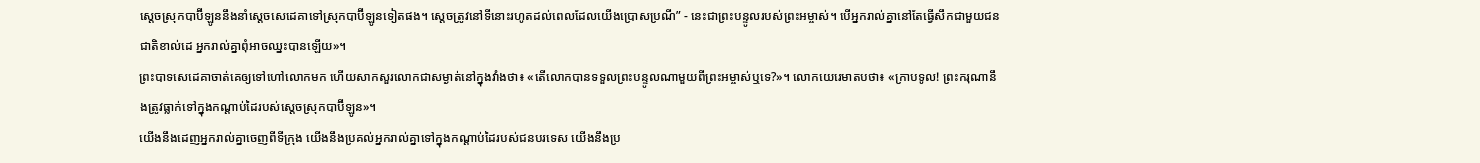ស្ដេចស្រុកបាប៊ីឡូននឹងនាំស្ដេចសេដេគាទៅស្រុកបាប៊ីឡូនទៀតផង។ ស្ដេចត្រូវនៅទីនោះរហូតដល់ពេលដែលយើងប្រោសប្រណី” - នេះជាព្រះបន្ទូលរបស់ព្រះអម្ចាស់។ បើអ្នករាល់គ្នានៅតែធ្វើសឹកជាមួយជនជាតិខាល់ដេ អ្នករាល់គ្នាពុំអាចឈ្នះបានឡើយ»។
ព្រះបាទសេដេគាចាត់គេឲ្យទៅហៅលោកមក ហើយសាកសួរលោកជាសម្ងាត់នៅក្នុងវាំងថា៖ «តើលោកបានទទួលព្រះបន្ទូលណាមួយពីព្រះអម្ចាស់ឬទេ?»។ លោកយេរេមាតបថា៖ «ក្រាបទូល! ព្រះករុណានឹងត្រូវធ្លាក់ទៅក្នុងកណ្ដាប់ដៃរបស់ស្ដេចស្រុកបាប៊ីឡូន»។
យើងនឹងដេញអ្នករាល់គ្នាចេញពីទីក្រុង យើងនឹងប្រគល់អ្នករាល់គ្នាទៅក្នុងកណ្ដាប់ដៃរបស់ជនបរទេស យើងនឹងប្រ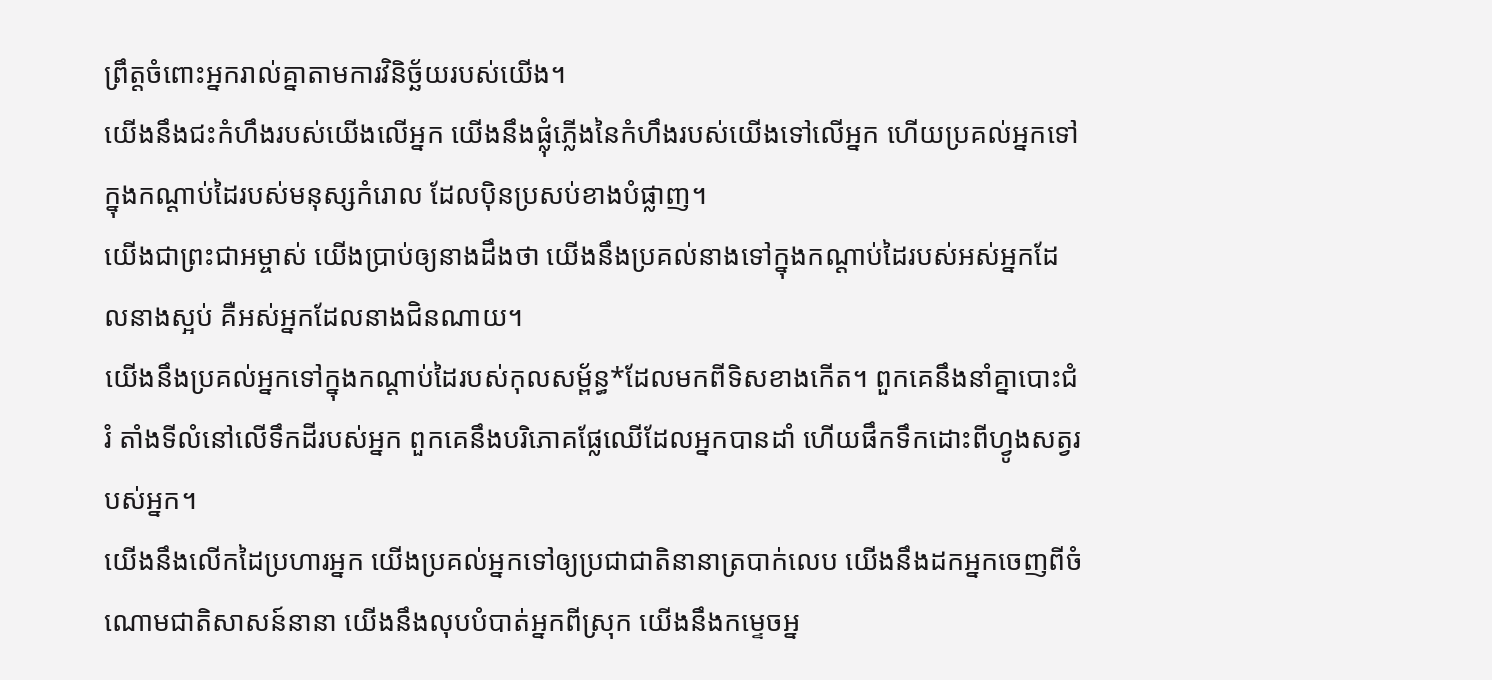ព្រឹត្តចំពោះអ្នករាល់គ្នាតាមការវិនិច្ឆ័យរបស់យើង។
យើងនឹងជះកំហឹងរបស់យើងលើអ្នក យើងនឹងផ្លុំភ្លើងនៃកំហឹងរបស់យើងទៅលើអ្នក ហើយប្រគល់អ្នកទៅក្នុងកណ្ដាប់ដៃរបស់មនុស្សកំរោល ដែលប៉ិនប្រសប់ខាងបំផ្លាញ។
យើងជាព្រះជាអម្ចាស់ យើងប្រាប់ឲ្យនាងដឹងថា យើងនឹងប្រគល់នាងទៅក្នុងកណ្ដាប់ដៃរបស់អស់អ្នកដែលនាងស្អប់ គឺអស់អ្នកដែលនាងជិនណាយ។
យើងនឹងប្រគល់អ្នកទៅក្នុងកណ្ដាប់ដៃរបស់កុលសម្ព័ន្ធ*ដែលមកពីទិសខាងកើត។ ពួកគេនឹងនាំគ្នាបោះជំរំ តាំងទីលំនៅលើទឹកដីរបស់អ្នក ពួកគេនឹងបរិភោគផ្លែឈើដែលអ្នកបានដាំ ហើយផឹកទឹកដោះពីហ្វូងសត្វរបស់អ្នក។
យើងនឹងលើកដៃប្រហារអ្នក យើងប្រគល់អ្នកទៅឲ្យប្រជាជាតិនានាត្របាក់លេប យើងនឹងដកអ្នកចេញពីចំណោមជាតិសាសន៍នានា យើងនឹងលុបបំបាត់អ្នកពីស្រុក យើងនឹងកម្ទេចអ្ន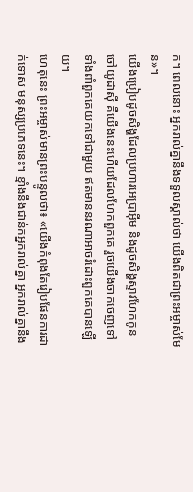ក។ ពេលនោះ អ្នករាល់គ្នានឹងទទួលស្គាល់ថា យើងពិតជាព្រះអម្ចាស់មែន»។
យើងប្រៀបដូចសិង្ហដែលប្រហារអេប្រាអ៊ីម និងដូចសិង្ហស្ទាវហែកកូនចៅយូដាស៊ី គឺយើងនេះហើយដែលហែកពួកគេ រួចយើងចាកចេញទៅ ទាំងពាំពួកគេយកទៅជាមួយ ឥតមាននរណាអាចរំដោះពួកគេបានឡើយ។
ហេតុនេះ ព្រះអម្ចាស់មានព្រះបន្ទូលថា៖ «យើងកំពុងតែរៀបផែនការដាក់ទោស មនុស្សប្រភេទនេះ។ ខ្មាំងនឹងជាន់កអ្នករាល់គ្នា អ្នករាល់គ្នានឹង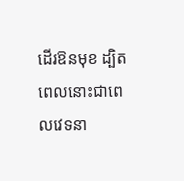ដើរឱនមុខ ដ្បិតពេលនោះជាពេលវេទនា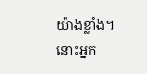យ៉ាងខ្លាំង។
នោះអ្នក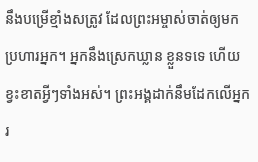នឹងបម្រើខ្មាំងសត្រូវ ដែលព្រះអម្ចាស់ចាត់ឲ្យមកប្រហារអ្នក។ អ្នកនឹងស្រេកឃ្លាន ខ្លួនទទេ ហើយខ្វះខាតអ្វីៗទាំងអស់។ ព្រះអង្គដាក់នឹមដែកលើអ្នក រ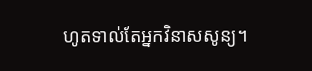ហូតទាល់តែអ្នកវិនាសសូន្យ។